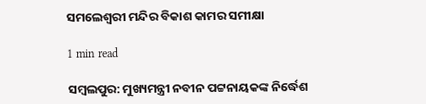ସମଲେଶ୍ୱରୀ ମନ୍ଦିର ବିକାଶ କାମର ସମୀକ୍ଷା

1 min read

ସମ୍ବଲପୁର: ମୁଖ୍ୟମନ୍ତ୍ରୀ ନବୀନ ପଟ୍ଟନାୟକଙ୍କ ନିର୍ଦ୍ଧେଶ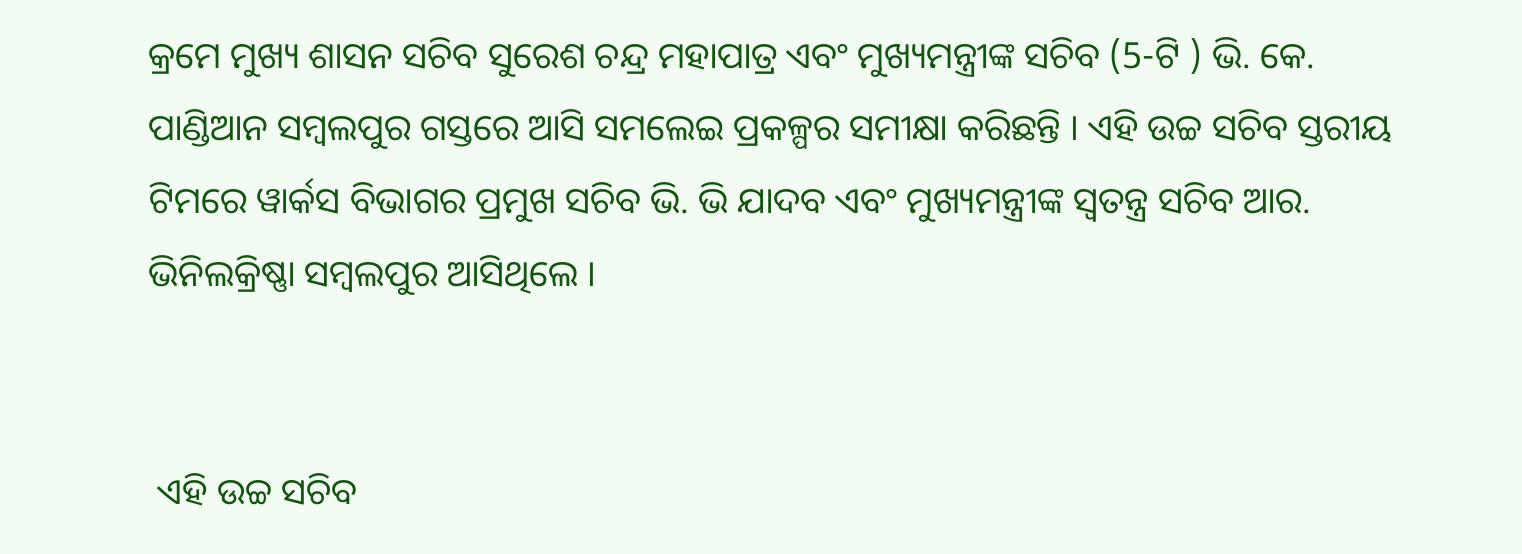କ୍ରମେ ମୁଖ୍ୟ ଶାସନ ସଚିବ ସୁରେଶ ଚନ୍ଦ୍ର ମହାପାତ୍ର ଏବଂ ମୁଖ୍ୟମନ୍ତ୍ରୀଙ୍କ ସଚିବ (5-ଟି ) ଭି. କେ. ପାଣ୍ଡିଆନ ସମ୍ବଲପୁର ଗସ୍ତରେ ଆସି ସମଲେଇ ପ୍ରକଳ୍ପର ସମୀକ୍ଷା କରିଛନ୍ତି । ଏହି ଉଚ୍ଚ ସଚିବ ସ୍ତରୀୟ ଟିମରେ ୱାର୍କସ ବିଭାଗର ପ୍ରମୁଖ ସଚିବ ଭି. ଭି ଯାଦବ ଏବଂ ମୁଖ୍ୟମନ୍ତ୍ରୀଙ୍କ ସ୍ୱତନ୍ତ୍ର ସଚିବ ଆର. ଭିନିଲକ୍ରିଷ୍ଣା ସମ୍ବଲପୁର ଆସିଥିଲେ ।


 ଏହି ଉଚ୍ଚ ସଚିବ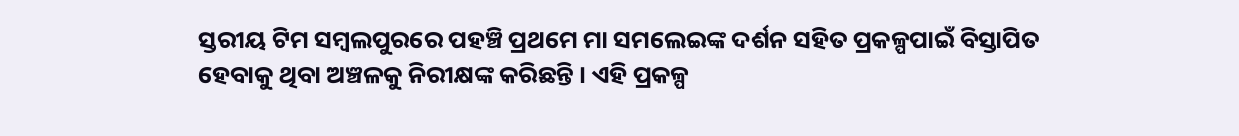ସ୍ତରୀୟ ଟିମ ସମ୍ବଲପୁରରେ ପହଞ୍ଚି ପ୍ରଥମେ ମା ସମଲେଇଙ୍କ ଦର୍ଶନ ସହିତ ପ୍ରକଳ୍ପପାଇଁ ବିସ୍ତାପିତ ହେବାକୁ ଥିବା ଅଞ୍ଚଳକୁ ନିରୀକ୍ଷଙ୍କ କରିଛନ୍ତି । ଏହି ପ୍ରକଳ୍ପ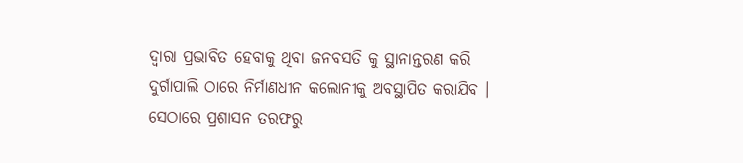ଦ୍ୱାରା ପ୍ରଭାବିତ ହେବାକୁ ଥିବା ଜନବସତି କୁ ସ୍ଥାନାନ୍ତରଣ କରି ଦୁର୍ଗାପାଲି ଠାରେ ନିର୍ମାଣଧୀନ କଲୋନୀକୁ ଅବସ୍ଥାପିତ କରାଯିବ । ସେଠାରେ ପ୍ରଶାସନ ତରଫରୁ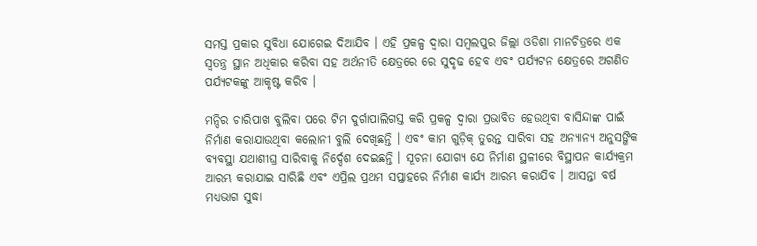ସମସ୍ତ ପ୍ରକାର ସୁବିଧା ଯୋଗେଇ ଦିଆଯିବ । ଏହି ପ୍ରକଳ୍ପ ଦ୍ୱାରା ସମ୍ବଲପୁର ଜିଲ୍ଲା ଓଡିଶା ମାନଚିତ୍ରରେ ଏକ ସ୍ୱତନ୍ତ୍ର ସ୍ଥାନ ଅଧିକାର କରିବା ସହ ଅର୍ଥନୀତି କ୍ଷେତ୍ରରେ ରେ ସୁଦୃଢ ହେବ ଏବଂ ପର୍ଯ୍ୟଟନ କ୍ଷେତ୍ରରେ ଅଗଣିତ ପର୍ଯ୍ୟଟକଙ୍କୁ ଆକୃଷ୍ଟ କରିବ ।

ମନ୍ଦିର ଚାରିପାଖ ବୁଲିବା ପରେ ଟିମ ଦୁର୍ଗାପାଲିଗସ୍ତ କରି ପ୍ରକଳ୍ପ ଦ୍ୱାରା ପ୍ରଭାବିତ ହେଉଥିବା ବାସିନ୍ଦାଙ୍କ ପାଇଁ ନିର୍ମାଣ କରାଯାଉଥିବା କଲୋନୀ ବୁଲି ଦେଖିଛନ୍ତି । ଏବଂ କାମ ଗୁଡ଼ିକ୍ ତୁରନ୍ତ ସାରିବା ସହ ଅନ୍ୟାନ୍ୟ ଅନୁସଙ୍ଗିକ ବ୍ୟବସ୍ଥା ଯଥାଶୀଘ୍ର ସାରିବାକୁ ନିର୍ଦ୍ଦେଶ ଦେଇଛନ୍ତି । ସୂଚନା ଯୋଗ୍ୟ ଯେ ନିର୍ମାଣ ସ୍ଥଳୀରେ ବିସ୍ଥାପନ କାର୍ଯ୍ୟକ୍ରମ ଆରମ୍ଭ କରାଯାଇ ସାରିଛି ଏବଂ ଏପ୍ରିଲ ପ୍ରଥମ ସପ୍ତାହରେ ନିର୍ମାଣ କାର୍ଯ୍ୟ ଆରମ୍ଭ କରାଯିବ । ଆସନ୍ତା ବର୍ଷ ମଧ୍ୟଭାଗ ସୁଦ୍ଧା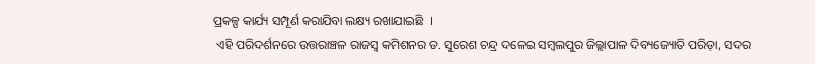ପ୍ରକଳ୍ପ କାର୍ଯ୍ୟ ସମ୍ପୂର୍ଣ କରାଯିବା ଲକ୍ଷ୍ୟ ରଖାଯାଇଛି  ।
 ଏହି ପରିଦର୍ଶନରେ ଉତ୍ତରାଞ୍ଚଳ ରାଜସ୍ୱ କମିଶନର ଡ. ସୁରେଶ ଚନ୍ଦ୍ର ଦଳେଇ ସମ୍ବଲପୁର ଜିଲ୍ଲାପାଳ ଦିବ୍ୟଜ୍ୟୋତି ପରିଡ଼ା, ସଦର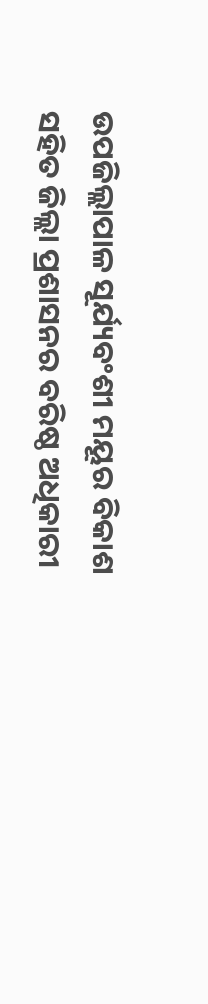ଉପଜିଲ୍ଲାପାଳ ସୂର୍ଯ୍ୟବଂଶୀ ମୟୂର ବିକାଶ ସହିତ ଜିଲ୍ଲା ପ୍ରଶାସନର ବରିଷ୍ଠ ଅଧିକାରୀ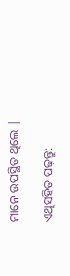ମାନେ ଉପସ୍ଥିତ ଥିଲେ |

ଏଥିସହିତ ପଢ଼ନ୍ତୁ: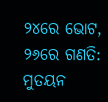୨୪ରେ ଭୋଟ, ୨୬ରେ ଗଣତି: ମୁତୟନ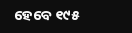ହେବେ ୧୯୫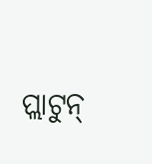ପ୍ଲାଟୁନ୍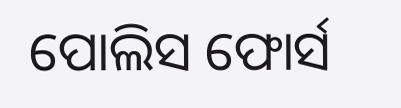ପୋଲିସ ଫୋର୍ସ